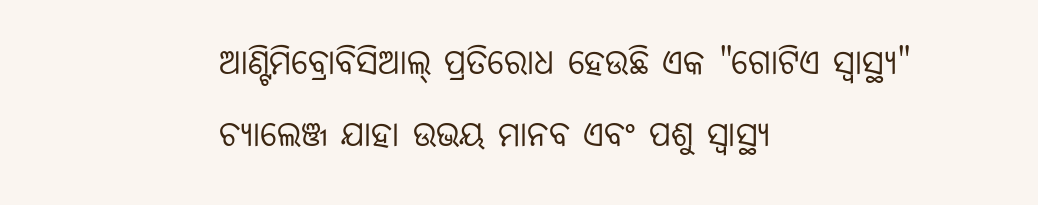ଆଣ୍ଟିମିବ୍ରୋବିସିଆଲ୍ ପ୍ରତିରୋଧ ହେଉଛି ଏକ "ଗୋଟିଏ ସ୍ୱାସ୍ଥ୍ୟ" ଚ୍ୟାଲେଞ୍ଜ ଯାହା ଉଭୟ ମାନବ ଏବଂ ପଶୁ ସ୍ୱାସ୍ଥ୍ୟ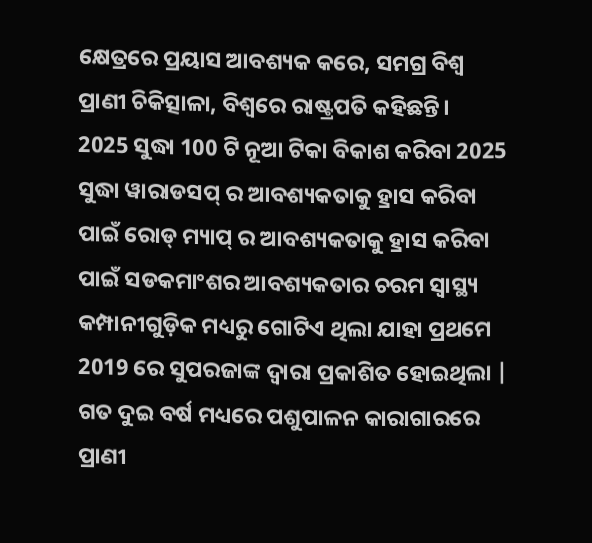କ୍ଷେତ୍ରରେ ପ୍ରୟାସ ଆବଶ୍ୟକ କରେ, ସମଗ୍ର ବିଶ୍ୱ ପ୍ରାଣୀ ଚିକିତ୍ସାଳା, ବିଶ୍ୱରେ ରାଷ୍ଟ୍ରପତି କହିଛନ୍ତି।
2025 ସୁଦ୍ଧା 100 ଟି ନୂଆ ଟିକା ବିକାଶ କରିବା 2025 ସୁଦ୍ଧା ୱାରାଡସପ୍ ର ଆବଶ୍ୟକତାକୁ ହ୍ରାସ କରିବା ପାଇଁ ରୋଡ୍ ମ୍ୟାପ୍ ର ଆବଶ୍ୟକତାକୁ ହ୍ରାସ କରିବା ପାଇଁ ସଡକମାଂଶର ଆବଶ୍ୟକତାର ଚରମ ସ୍ୱାସ୍ଥ୍ୟ କମ୍ପାନୀଗୁଡ଼ିକ ମଧ୍ୟରୁ ଗୋଟିଏ ଥିଲା ଯାହା ପ୍ରଥମେ 2019 ରେ ସୁପରଜାଙ୍କ ଦ୍ୱାରା ପ୍ରକାଶିତ ହୋଇଥିଲା |
ଗତ ଦୁଇ ବର୍ଷ ମଧ୍ୟରେ ପଶୁପାଳନ କାରାଗାରରେ ପ୍ରାଣୀ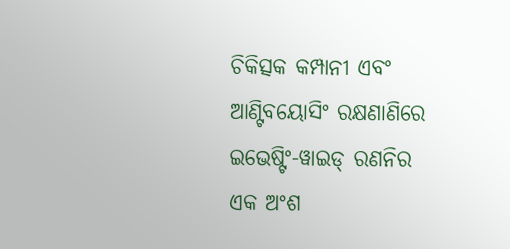ଚିକିତ୍ସକ କମ୍ପାନୀ ଏବଂ ଆଣ୍ଟିବୟୋସିଂ ରକ୍ଷଣାଣିରେ ଇଭେଷ୍ଟିଂ-ୱାଇଡ୍ ରଣନିର ଏକ ଅଂଶ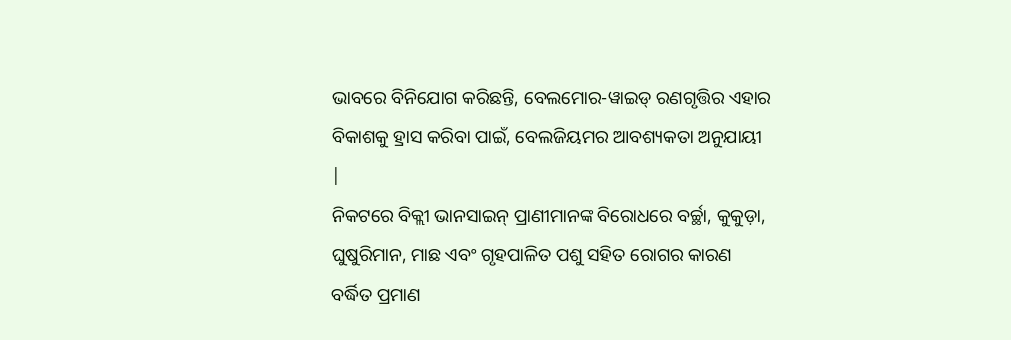ଭାବରେ ବିନିଯୋଗ କରିଛନ୍ତି, ବେଲମୋର-ୱାଇଡ୍ ରଣଗୃତ୍ତିର ଏହାର ବିକାଶକୁ ହ୍ରାସ କରିବା ପାଇଁ, ବେଲଜିୟମର ଆବଶ୍ୟକତା ଅନୁଯାୟୀ |
ନିକଟରେ ବିକ୍ଲୀ ଭାନସାଇନ୍ ପ୍ରାଣୀମାନଙ୍କ ବିରୋଧରେ ବର୍ଚ୍ଛା, କୁକୁଡ଼ା, ଘୁଷୁରିମାନ, ମାଛ ଏବଂ ଗୃହପାଳିତ ପଶୁ ସହିତ ରୋଗର କାରଣ ବର୍ଦ୍ଧିତ ପ୍ରମାଣ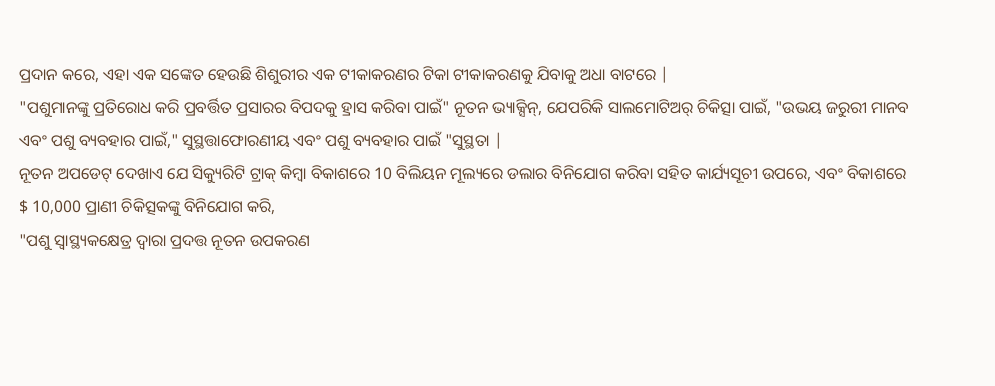ପ୍ରଦାନ କରେ, ଏହା ଏକ ସଙ୍କେତ ହେଉଛି ଶିଶୁରୀର ଏକ ଟୀକାକରଣର ଟିକା ଟୀକାକରଣକୁ ଯିବାକୁ ଅଧା ବାଟରେ |
"ପଶୁମାନଙ୍କୁ ପ୍ରତିରୋଧ କରି ପ୍ରବର୍ତ୍ତିତ ପ୍ରସାରର ବିପଦକୁ ହ୍ରାସ କରିବା ପାଇଁ" ନୂତନ ଭ୍ୟାକ୍ସିନ୍, ଯେପରିକି ସାଲମୋଟିଅର୍ ଚିକିତ୍ସା ପାଇଁ, "ଉଭୟ ଜରୁରୀ ମାନବ ଏବଂ ପଶୁ ବ୍ୟବହାର ପାଇଁ," ସୁସ୍ଥତ୍ତାଫୋରଣୀୟ ଏବଂ ପଶୁ ବ୍ୟବହାର ପାଇଁ "ସୁସ୍ଥତା |
ନୂତନ ଅପଡେଟ୍ ଦେଖାଏ ଯେ ସିକ୍ୟୁରିଟି ଟ୍ରାକ୍ କିମ୍ବା ବିକାଶରେ 10 ବିଲିୟନ ମୂଲ୍ୟରେ ଡଲାର ବିନିଯୋଗ କରିବା ସହିତ କାର୍ଯ୍ୟସୂଚୀ ଉପରେ, ଏବଂ ବିକାଶରେ $ 10,000 ପ୍ରାଣୀ ଚିକିତ୍ସକଙ୍କୁ ବିନିଯୋଗ କରି,
"ପଶୁ ସ୍ୱାସ୍ଥ୍ୟକକ୍ଷେତ୍ର ଦ୍ୱାରା ପ୍ରଦତ୍ତ ନୂତନ ଉପକରଣ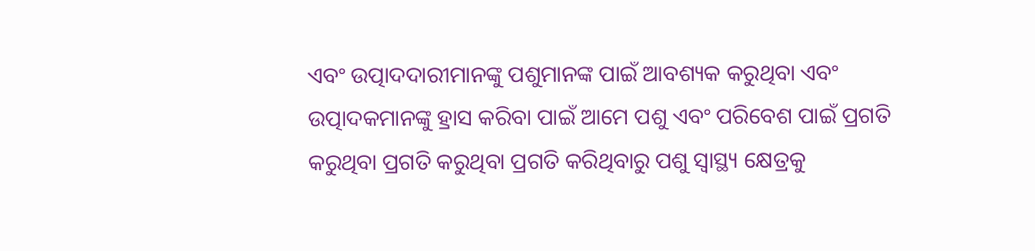ଏବଂ ଉତ୍ପାଦଦାରୀମାନଙ୍କୁ ପଶୁମାନଙ୍କ ପାଇଁ ଆବଶ୍ୟକ କରୁଥିବା ଏବଂ ଉତ୍ପାଦକମାନଙ୍କୁ ହ୍ରାସ କରିବା ପାଇଁ ଆମେ ପଶୁ ଏବଂ ପରିବେଶ ପାଇଁ ପ୍ରଗତି କରୁଥିବା ପ୍ରଗତି କରୁଥିବା ପ୍ରଗତି କରିଥିବାରୁ ପଶୁ ସ୍ୱାସ୍ଥ୍ୟ କ୍ଷେତ୍ରକୁ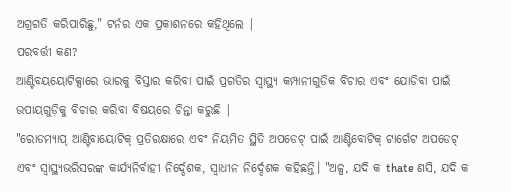ଅଗ୍ରଗତି କରିପାରିଛୁ," ଟର୍ନର ଏକ ପ୍ରକାଶନରେ କହିଥିଲେ |
ପରବର୍ତ୍ତୀ କଣ?
ଆଣ୍ଟିବୟୟୋଟିକ୍ସାରେ ଭାରକୁ ବିସ୍ତାର କରିବା ପାଇଁ ପ୍ରଗତିର ସ୍ୱାସ୍ଥ୍ୟ କମ୍ପାନୀଗୁଡିକ ବିଚାର ଏବଂ ଯୋଡିବା ପାଇଁ ଉପାୟଗୁଡ଼ିକୁ ବିଚାର କରିବା ବିଷୟରେ ଚିନ୍ତା କରୁଛି |
"ରୋଡମ୍ୟାପ୍ ଆଣ୍ଟିବାୟୋଟିକ୍ ପ୍ରତିରକ୍ଷାରେ ଏବଂ ନିୟମିତ ସ୍ଥିତି ଅପଡେଟ୍ ପାଇଁ ଆଣ୍ଟିବୋଟିକ୍ ଟାର୍ଗେଟ ଅପଡେଟ୍ ଏବଂ ସ୍ୱାସ୍ଥ୍ୟଭରିସରଙ୍କ କାର୍ଯ୍ୟନିର୍ବାହୀ ନିର୍ଦ୍ଦେଶକ, ସ୍ୱାଧୀନ ନିର୍ଦ୍ଦେଶକ କହିଛନ୍ତି। "ଅଳ୍ପ, ଯଦି କ thate ଣସି, ଯଦି କ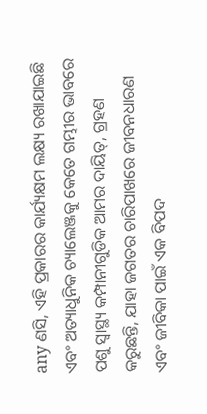any ଣସି, ଏହି ପ୍ରକାରର କାର୍ଯ୍ୟକ୍ଷମ ଲକ୍ଷ୍ୟ ରଖାଯାଇଛି ଏବଂ ଅତ୍ୟାଧୁନିକ ଚ୍ୟାଲେଞ୍ଜକୁ କେତେ ଗମ୍ଭୀର ଭାବରେ ପଶୁ ସ୍ୱାସ୍ଥ୍ୟ କମ୍ପାନୀଗୁଡିକ ଆମର ଦାୟିତ୍, ଗ୍ରହଣ କରୁଛନ୍ତି, ଯାହା ଜଗତର ଚାରିପାଖରେ ଜୀବନଧାରଣ ଏବଂ ଜୀବିକା ପାଇଁ ଏକ ବିପଦ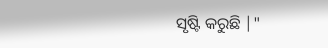ସୃଷ୍ଟି କରୁଛି |"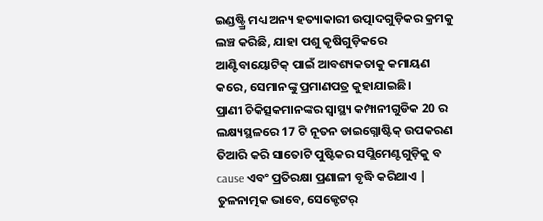ଇଣ୍ଡଷ୍ଟ୍ର୍ରି ମଧ୍ୟ ଅନ୍ୟ ହତ୍ୟାକାରୀ ଉତ୍ପାଦଗୁଡ଼ିକର କ୍ରମକୁ ଲଞ୍ଚ କରିଛି, ଯାହା ପଶୁ କୃଷିଗୁଡ଼ିକରେ ଆଣ୍ଟିବାୟୋଟିକ୍ ପାଇଁ ଆବଶ୍ୟକତାକୁ କମାୟଣ କରେ, ସେମାନଙ୍କୁ ପ୍ରମାଣପତ୍ର କୁହାଯାଇଛି।
ପ୍ରାଣୀ ଚିକିତ୍ସକମାନଙ୍କର ସ୍ୱାସ୍ଥ୍ୟ କମ୍ପାନୀଗୁଡିକ 20 ର ଲକ୍ଷ୍ୟସ୍ଥଳରେ 17 ଟି ନୂତନ ଡାଇଗ୍ନୋଷ୍ଟିକ୍ ଉପକରଣ ତିଆରି କରି ସାତୋଟି ପୁଷ୍ଟିକର ସପ୍ଲିମେଣ୍ଟଗୁଡ଼ିକୁ ବ cause ଏବଂ ପ୍ରତିରକ୍ଷା ପ୍ରଣାଳୀ ବୃଦ୍ଧି କରିଥାଏ |
ତୁଳନାତ୍ମକ ଭାବେ, ସେକ୍ଟେଟର୍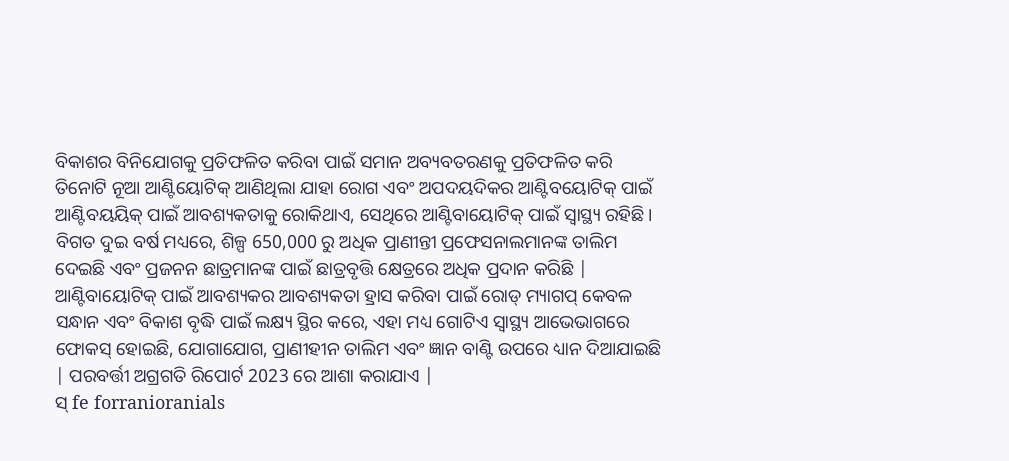ବିକାଶର ବିନିଯୋଗକୁ ପ୍ରତିଫଳିତ କରିବା ପାଇଁ ସମାନ ଅବ୍ୟବତରଣକୁ ପ୍ରତିଫଳିତ କରି ତିନୋଟି ନୂଆ ଆଣ୍ଟିୟୋଟିକ୍ ଆଣିଥିଲା ଯାହା ରୋଗ ଏବଂ ଅପଦୟଦିକର ଆଣ୍ଟିବୟୋଟିକ୍ ପାଇଁ ଆଣ୍ଟିବୟୟିକ୍ ପାଇଁ ଆବଶ୍ୟକତାକୁ ରୋକିଥାଏ, ସେଥିରେ ଆଣ୍ଟିବାୟୋଟିକ୍ ପାଇଁ ସ୍ୱାସ୍ଥ୍ୟ ରହିଛି।
ବିଗତ ଦୁଇ ବର୍ଷ ମଧ୍ୟରେ, ଶିଳ୍ପ 650,000 ରୁ ଅଧିକ ପ୍ରାଣୀନ୍ତୀ ପ୍ରଫେସନାଲମାନଙ୍କ ତାଲିମ ଦେଇଛି ଏବଂ ପ୍ରଜନନ ଛାତ୍ରମାନଙ୍କ ପାଇଁ ଛାତ୍ରବୃତ୍ତି କ୍ଷେତ୍ରରେ ଅଧିକ ପ୍ରଦାନ କରିଛି |
ଆଣ୍ଟିବାୟୋଟିକ୍ ପାଇଁ ଆବଶ୍ୟକର ଆବଶ୍ୟକତା ହ୍ରାସ କରିବା ପାଇଁ ରୋଡ୍ ମ୍ୟାଗପ୍ କେବଳ ସନ୍ଧାନ ଏବଂ ବିକାଶ ବୃଦ୍ଧି ପାଇଁ ଲକ୍ଷ୍ୟ ସ୍ଥିର କରେ, ଏହା ମଧ୍ୟ ଗୋଟିଏ ସ୍ୱାସ୍ଥ୍ୟ ଆଭେଭାଗରେ ଫୋକସ୍ ହୋଇଛି, ଯୋଗାଯୋଗ, ପ୍ରାଣୀହୀନ ତାଲିମ ଏବଂ ଜ୍ଞାନ ବାଣ୍ଟି ଉପରେ ଧ୍ୟାନ ଦିଆଯାଇଛି | ପରବର୍ତ୍ତୀ ଅଗ୍ରଗତି ରିପୋର୍ଟ 2023 ରେ ଆଶା କରାଯାଏ |
ସ୍ fe forranioranials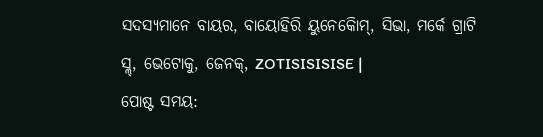ସଦସ୍ୟମାନେ ବାୟର, ବାୟୋହିରି ୟୁନେକୋିମ୍, ସିଭା, ମର୍କେ ଗ୍ରାଟି ସ୍ଲ୍, ଭେଟୋକୁ, ଜେନକ୍, ZOTISISISISE |
ପୋଷ୍ଟ ସମୟ: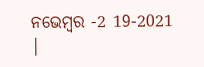ନଭେମ୍ବର -2 19-2021 |